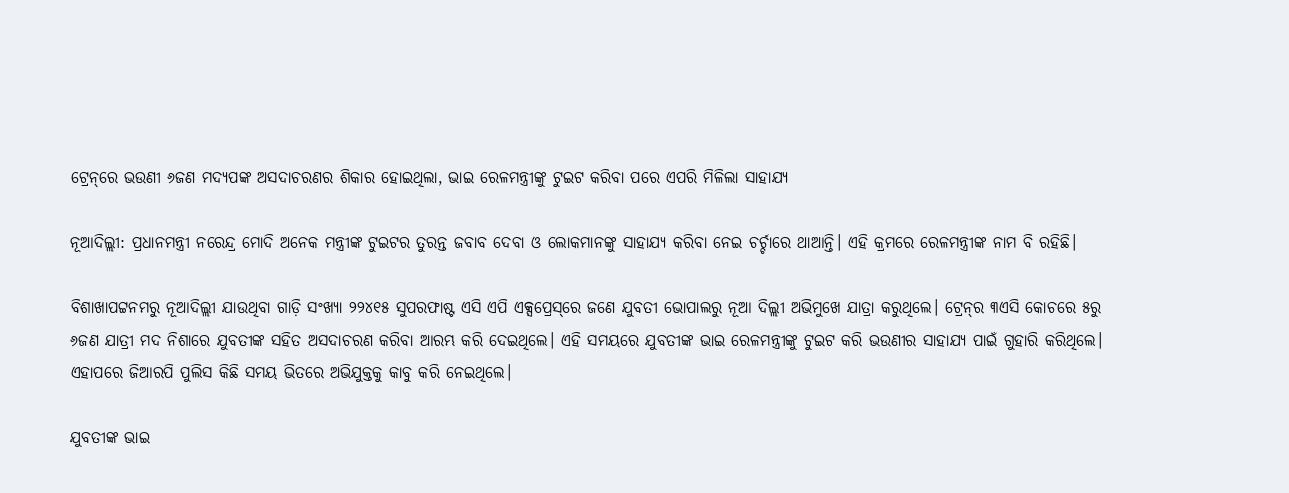ଟ୍ରେନ୍‌ରେ ଭଉଣୀ ୬ଜଣ ମଦ୍ୟପଙ୍କ ଅସଦାଚରଣର ଶିକାର ହୋଇଥିଲା, ଭାଇ ରେଳମନ୍ତ୍ରୀଙ୍କୁ ଟୁଇଟ କରିବା ପରେ ଏପରି ମିଳିଲା ସାହାଯ୍ୟ

ନୂଆଦିଲ୍ଲୀ: ପ୍ରଧାନମନ୍ତ୍ରୀ ନରେନ୍ଦ୍ର ମୋଦି ଅନେକ ମନ୍ତ୍ରୀଙ୍କ ଟୁଇଟର ତୁରନ୍ତ ଜବାବ ଦେବା ଓ ଲୋକମାନଙ୍କୁ ସାହାଯ୍ୟ କରିବା ନେଇ ଚର୍ଚ୍ଚାରେ ଥାଆନ୍ତି। ଏହି କ୍ରମରେ ରେଳମନ୍ତ୍ରୀଙ୍କ ନାମ ବି ରହିଛି।

ବିଶାଖାପଟ୍ଟନମରୁ ନୂଆଦିଲ୍ଲୀ ଯାଉଥିବା ଗାଡ଼ି ସଂଖ୍ୟା ୨୨୪୧୫ ସୁପରଫାଷ୍ଟ ଏସି ଏପି ଏକ୍ସପ୍ରେସ୍‌ରେ ଜଣେ ଯୁବତୀ ଭୋପାଲରୁ ନୂଆ ଦିଲ୍ଲୀ ଅଭିମୁଖେ ଯାତ୍ରା କରୁଥିଲେ। ଟ୍ରେନ୍‌ର ୩ଏସି କୋଚରେ ୫ରୁ ୬ଜଣ ଯାତ୍ରୀ ମଦ ନିଶାରେ ଯୁବତୀଙ୍କ ସହିତ ଅସଦାଚରଣ କରିବା ଆରମ୍ଭ କରି ଦେଇଥିଲେ। ଏହି ସମୟରେ ଯୁବତୀଙ୍କ ଭାଇ ରେଳମନ୍ତ୍ରୀଙ୍କୁ ଟୁଇଟ କରି ଭଉଣୀର ସାହାଯ୍ୟ ପାଇଁ ଗୁହାରି କରିଥିଲେ। ଏହାପରେ ଜିଆରପି ପୁଲିସ କିଛି ସମୟ ଭିତରେ ଅଭିଯୁକ୍ତକୁ କାବୁ କରି ନେଇଥିଲେ।

ଯୁବତୀଙ୍କ ଭାଇ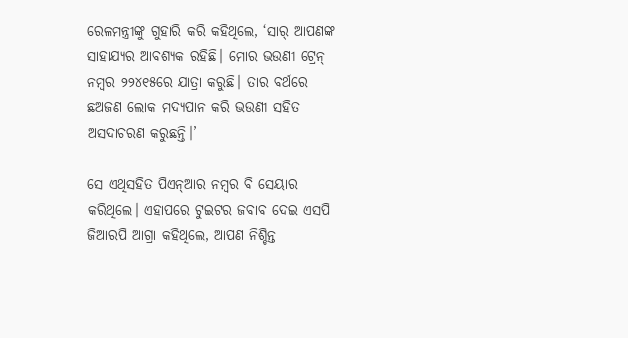ରେଳମନ୍ତ୍ରୀଙ୍କୁ ଗୁହାରି କରି କହିଥିଲେ, ‘ସାର୍‌ ଆପଣଙ୍କ ସାହାଯ୍ୟର ଆବଶ୍ୟକ ରହିଛି। ମୋର ଭଉଣୀ ଟ୍ରେନ୍‌ ନମ୍ବର ୨୨୪୧୫ରେ ଯାତ୍ରା କରୁଛି। ତାର ବର୍ଥରେ ଛଅଜଣ ଲୋକ ମଦ୍ୟପାନ କରି ଭଉଣୀ ସହିତ ଅସଦାଚରଣ କରୁଛନ୍ତି।’

ସେ ଏଥିସହିତ ପିଏନ୍‌ଆର ନମ୍ବର ବି ସେୟାର କରିଥିଲେ। ଏହାପରେ ଟୁଇଟର ଜବାବ ଦେଇ ଏସପି ଜିଆରପି ଆଗ୍ରା କହିଥିଲେ, ଆପଣ ନିଶ୍ଚିନ୍ତ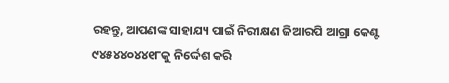ରହନ୍ତୁ, ଆପଣଙ୍କ ସାହାଯ୍ୟ ପାଇଁ ନିରୀକ୍ଷଣ ଜିଆରପି ଆଗ୍ରା କେଣ୍ଟ ୯୪୫୪୪୦୪୪୧୮କୁ ନିର୍ଦ୍ଦେଶ କରି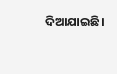ଦିଆଯାଇଛି।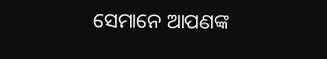ସେମାନେ ଆପଣଙ୍କ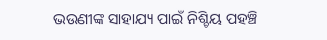ଭଉଣୀଙ୍କ ସାହାଯ୍ୟ ପାଇଁ ନିଶ୍ଚିୟ ପହଞ୍ଚି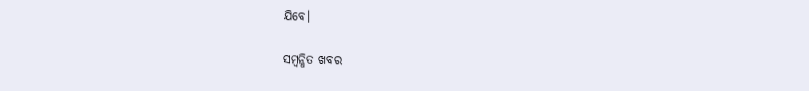ଯିବେ।

ସମ୍ବନ୍ଧିତ ଖବର